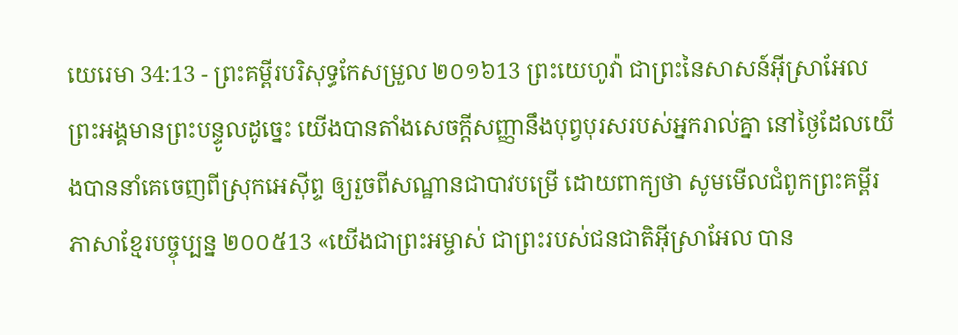យេរេមា 34:13 - ព្រះគម្ពីរបរិសុទ្ធកែសម្រួល ២០១៦13 ព្រះយេហូវ៉ា ជាព្រះនៃសាសន៍អ៊ីស្រាអែលព្រះអង្គមានព្រះបន្ទូលដូច្នេះ យើងបានតាំងសេចក្ដីសញ្ញានឹងបុព្វបុរសរបស់អ្នករាល់គ្នា នៅថ្ងៃដែលយើងបាននាំគេចេញពីស្រុកអេស៊ីព្ទ ឲ្យរួចពីសណ្ឋានជាបាវបម្រើ ដោយពាក្យថា សូមមើលជំពូកព្រះគម្ពីរភាសាខ្មែរបច្ចុប្បន្ន ២០០៥13 «យើងជាព្រះអម្ចាស់ ជាព្រះរបស់ជនជាតិអ៊ីស្រាអែល បាន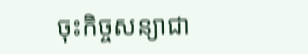ចុះកិច្ចសន្យាជា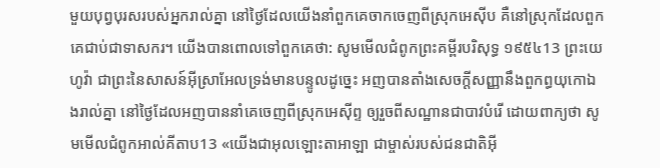មួយបុព្វបុរសរបស់អ្នករាល់គ្នា នៅថ្ងៃដែលយើងនាំពួកគេចាកចេញពីស្រុកអេស៊ីប គឺនៅស្រុកដែលពួកគេជាប់ជាទាសករ។ យើងបានពោលទៅពួកគេថា: សូមមើលជំពូកព្រះគម្ពីរបរិសុទ្ធ ១៩៥៤13 ព្រះយេហូវ៉ា ជាព្រះនៃសាសន៍អ៊ីស្រាអែលទ្រង់មានបន្ទូលដូច្នេះ អញបានតាំងសេចក្ដីសញ្ញានឹងពួកព្ធយុកោឯងរាល់គ្នា នៅថ្ងៃដែលអញបាននាំគេចេញពីស្រុកអេស៊ីព្ទ ឲ្យរួចពីសណ្ឋានជាបាវបំរើ ដោយពាក្យថា សូមមើលជំពូកអាល់គីតាប13 «យើងជាអុលឡោះតាអាឡា ជាម្ចាស់របស់ជនជាតិអ៊ី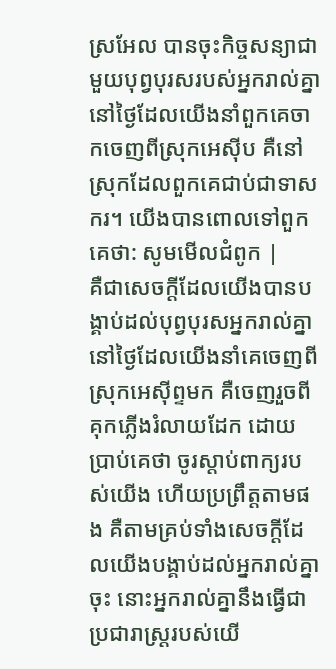ស្រអែល បានចុះកិច្ចសន្យាជាមួយបុព្វបុរសរបស់អ្នករាល់គ្នា នៅថ្ងៃដែលយើងនាំពួកគេចាកចេញពីស្រុកអេស៊ីប គឺនៅស្រុកដែលពួកគេជាប់ជាទាសករ។ យើងបានពោលទៅពួកគេថា: សូមមើលជំពូក |
គឺជាសេចក្ដីដែលយើងបានបង្គាប់ដល់បុព្វបុរសអ្នករាល់គ្នា នៅថ្ងៃដែលយើងនាំគេចេញពីស្រុកអេស៊ីព្ទមក គឺចេញរួចពីគុកភ្លើងរំលាយដែក ដោយប្រាប់គេថា ចូរស្តាប់ពាក្យរបស់យើង ហើយប្រព្រឹត្តតាមផង គឺតាមគ្រប់ទាំងសេចក្ដីដែលយើងបង្គាប់ដល់អ្នករាល់គ្នាចុះ នោះអ្នករាល់គ្នានឹងធ្វើជាប្រជារាស្ត្ររបស់យើ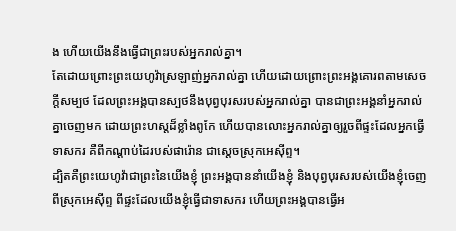ង ហើយយើងនឹងធ្វើជាព្រះរបស់អ្នករាល់គ្នា។
តែដោយព្រោះព្រះយេហូវ៉ាស្រឡាញ់អ្នករាល់គ្នា ហើយដោយព្រោះព្រះអង្គគោរពតាមសេចក្ដីសម្បថ ដែលព្រះអង្គបានស្បថនឹងបុព្វបុរសរបស់អ្នករាល់គ្នា បានជាព្រះអង្គនាំអ្នករាល់គ្នាចេញមក ដោយព្រះហស្តដ៏ខ្លាំងពូកែ ហើយបានលោះអ្នករាល់គ្នាឲ្យរួចពីផ្ទះដែលអ្នកធ្វើទាសករ គឺពីកណ្ដាប់ដៃរបស់ផារ៉ោន ជាស្តេចស្រុកអេស៊ីព្ទ។
ដ្បិតគឺព្រះយេហូវ៉ាជាព្រះនៃយើងខ្ញុំ ព្រះអង្គបាននាំយើងខ្ញុំ និងបុព្វបុរសរបស់យើងខ្ញុំចេញពីស្រុកអេស៊ីព្ទ ពីផ្ទះដែលយើងខ្ញុំធ្វើជាទាសករ ហើយព្រះអង្គបានធ្វើអ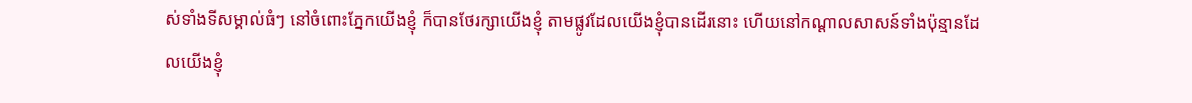ស់ទាំងទីសម្គាល់ធំៗ នៅចំពោះភ្នែកយើងខ្ញុំ ក៏បានថែរក្សាយើងខ្ញុំ តាមផ្លូវដែលយើងខ្ញុំបានដើរនោះ ហើយនៅកណ្ដាលសាសន៍ទាំងប៉ុន្មានដែលយើងខ្ញុំ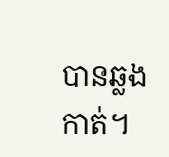បានឆ្លងកាត់។